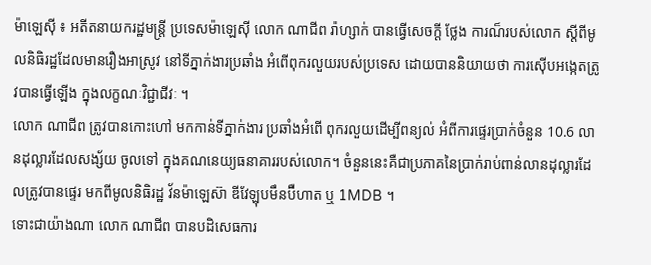ម៉ាឡេស៊ី ៖ អតីតនាយករដ្ឋមន្ត្រី ប្រទេសម៉ាឡេស៊ី លោក ណាជីព រ៉ាហ្សាក់ បានធ្វើសេចក្តី ថ្លែង ការណ៏របស់លោក ស្តីពីមូលនិធិរដ្ឋដែលមានរឿងអាស្រូវ នៅទីភ្នាក់ងារប្រឆាំង អំពើពុករលួយរបស់ប្រទេស ដោយបាននិយាយថា ការស៊ើបអង្កេតត្រូវបានធ្វើឡើង ក្នុងលក្ខណៈវិជ្ជាជីវៈ ។
លោក ណាជីព ត្រូវបានកោះហៅ មកកាន់ទីភ្នាក់ងារ ប្រឆាំងអំពើ ពុករលួយដើម្បីពន្យល់ អំពីការផ្ទេរប្រាក់ចំនួន 10.6 លានដុល្លារដែលសង្ស័យ ចូលទៅ ក្នុងគណនេយ្យធនាគាររបស់លោក។ ចំនួននេះគឺជាប្រភាគនៃប្រាក់រាប់ពាន់លានដុល្លារដែលត្រូវបានផ្ទេរ មកពីមូលនិធិរដ្ឋ វ័នម៉ាឡេស៊ា ឌីវែឡុបមឹនប៊ឺហាត ឬ 1MDB ។
ទោះជាយ៉ាងណា លោក ណាជីព បានបដិសេធការ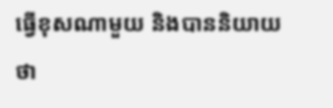ធ្វើខុសណាមួយ និងបាននិយាយថា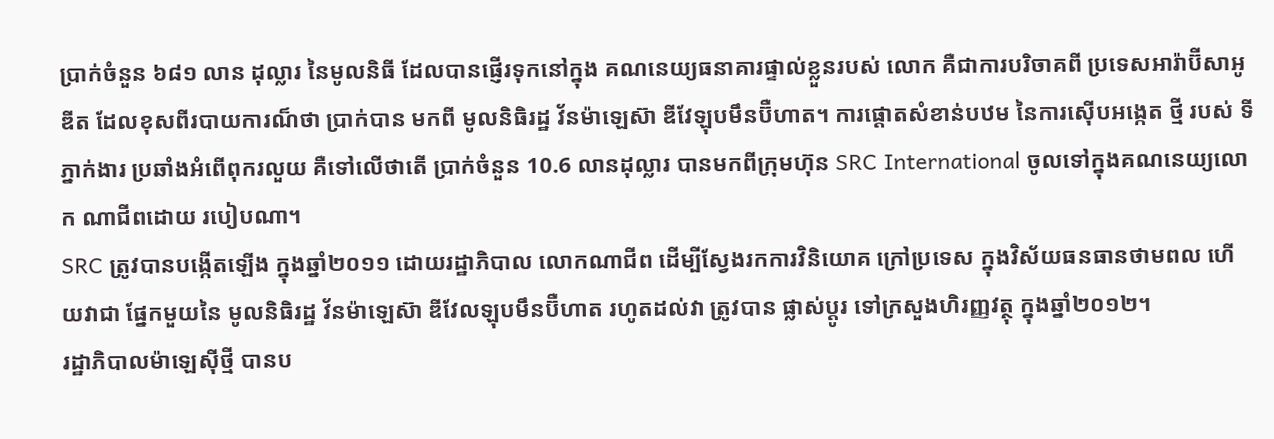ប្រាក់ចំនួន ៦៨១ លាន ដុល្លារ នៃមូលនិធី ដែលបានផ្ញើរទុកនៅក្នុង គណនេយ្យធនាគារផ្ទាល់ខ្លួនរបស់ លោក គឺជាការបរិចាគពី ប្រទេសអារ៉ាប៊ីសាអូឌីត ដែលខុសពីរបាយការណ៏ថា ប្រាក់បាន មកពី មូលនិធិរដ្ឋ វ័នម៉ាឡេស៊ា ឌីវែឡុបមឹនប៊ឺហាត។ ការផ្តោតសំខាន់បឋម នៃការស៊ើបអង្កេត ថ្មី របស់ ទីភ្នាក់ងារ ប្រឆាំងអំពើពុករលួយ គឺទៅលើថាតើ ប្រាក់ចំនួន 10.6 លានដុល្លារ បានមកពីក្រុមហ៊ុន SRC International ចូលទៅក្នុងគណនេយ្យលោក ណាជីពដោយ របៀបណា។
SRC ត្រូវបានបង្កើតឡើង ក្នុងឆ្នាំ២០១១ ដោយរដ្ឋាភិបាល លោកណាជីព ដើម្បីស្វែងរកការវិនិយោគ ក្រៅប្រទេស ក្នុងវិស័យធនធានថាមពល ហើយវាជា ផ្នែកមួយនៃ មូលនិធិរដ្ឋ វ័នម៉ាឡេស៊ា ឌីវែលឡុបមឹនប៊ឺហាត រហូតដល់វា ត្រូវបាន ផ្លាស់ប្តូរ ទៅក្រសួងហិរញ្ញវត្ថុ ក្នុងឆ្នាំ២០១២។
រដ្ឋាភិបាលម៉ាឡេស៊ីថ្មី បានប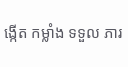ង្កើត កម្លាំង ទទួល ភារ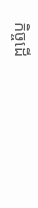កិច្ចដើ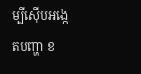ម្បីស៊ើបអង្កេតបញ្ហា ខ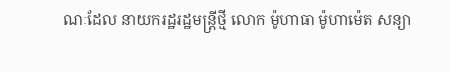ណៈដែល នាយករដ្ឋរដ្ឋមន្ត្រីថ្មី លោក ម៉ូហាធា ម៉ូហាម៉េត សន្យា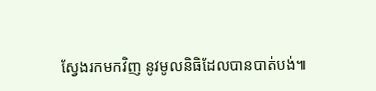ស្វែងរកមកវិញ នូវមូលនិធិដែលបានបាត់បង់៕